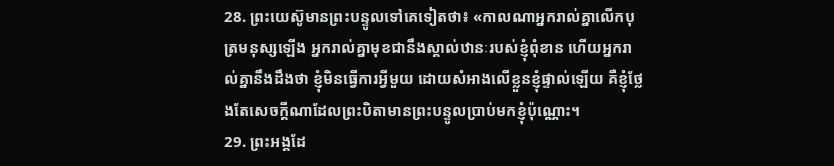28. ព្រះយេស៊ូមានព្រះបន្ទូលទៅគេទៀតថា៖ «កាលណាអ្នករាល់គ្នាលើកបុត្រមនុស្សឡើង អ្នករាល់គ្នាមុខជានឹងស្គាល់ឋានៈរបស់ខ្ញុំពុំខាន ហើយអ្នករាល់គ្នានឹងដឹងថា ខ្ញុំមិនធ្វើការអ្វីមួយ ដោយសំអាងលើខ្លួនខ្ញុំផ្ទាល់ឡើយ គឺខ្ញុំថ្លែងតែសេចក្ដីណាដែលព្រះបិតាមានព្រះបន្ទូលប្រាប់មកខ្ញុំប៉ុណ្ណោះ។
29. ព្រះអង្គដែ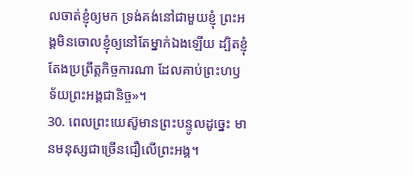លចាត់ខ្ញុំឲ្យមក ទ្រង់គង់នៅជាមួយខ្ញុំ ព្រះអង្គមិនចោលខ្ញុំឲ្យនៅតែម្នាក់ឯងឡើយ ដ្បិតខ្ញុំតែងប្រព្រឹត្តកិច្ចការណា ដែលគាប់ព្រះហឫទ័យព្រះអង្គជានិច្ច»។
30. ពេលព្រះយេស៊ូមានព្រះបន្ទូលដូច្នេះ មានមនុស្សជាច្រើនជឿលើព្រះអង្គ។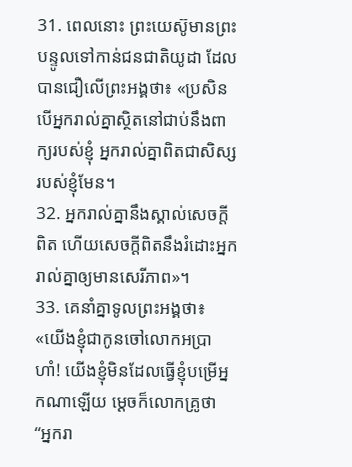31. ពេលនោះ ព្រះយេស៊ូមានព្រះបន្ទូលទៅកាន់ជនជាតិយូដា ដែលបានជឿលើព្រះអង្គថា៖ «ប្រសិនបើអ្នករាល់គ្នាស្ថិតនៅជាប់នឹងពាក្យរបស់ខ្ញុំ អ្នករាល់គ្នាពិតជាសិស្សរបស់ខ្ញុំមែន។
32. អ្នករាល់គ្នានឹងស្គាល់សេចក្ដីពិត ហើយសេចក្ដីពិតនឹងរំដោះអ្នករាល់គ្នាឲ្យមានសេរីភាព»។
33. គេនាំគ្នាទូលព្រះអង្គថា៖ «យើងខ្ញុំជាកូនចៅលោកអប្រាហាំ! យើងខ្ញុំមិនដែលធ្វើខ្ញុំបម្រើអ្នកណាឡើយ ម្ដេចក៏លោកគ្រូថា “អ្នករា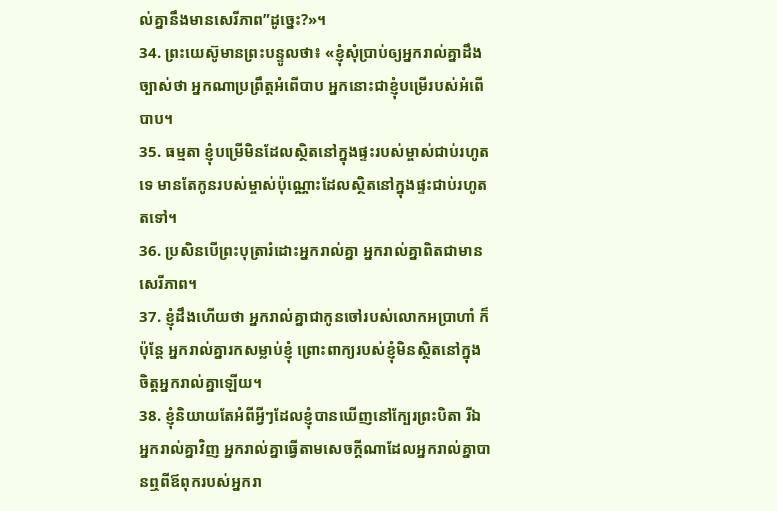ល់គ្នានឹងមានសេរីភាព”ដូច្នេះ?»។
34. ព្រះយេស៊ូមានព្រះបន្ទូលថា៖ «ខ្ញុំសុំប្រាប់ឲ្យអ្នករាល់គ្នាដឹងច្បាស់ថា អ្នកណាប្រព្រឹត្តអំពើបាប អ្នកនោះជាខ្ញុំបម្រើរបស់អំពើបាប។
35. ធម្មតា ខ្ញុំបម្រើមិនដែលស្ថិតនៅក្នុងផ្ទះរបស់ម្ចាស់ជាប់រហូតទេ មានតែកូនរបស់ម្ចាស់ប៉ុណ្ណោះដែលស្ថិតនៅក្នុងផ្ទះជាប់រហូតតទៅ។
36. ប្រសិនបើព្រះបុត្រារំដោះអ្នករាល់គ្នា អ្នករាល់គ្នាពិតជាមានសេរីភាព។
37. ខ្ញុំដឹងហើយថា អ្នករាល់គ្នាជាកូនចៅរបស់លោកអប្រាហាំ ក៏ប៉ុន្តែ អ្នករាល់គ្នារកសម្លាប់ខ្ញុំ ព្រោះពាក្យរបស់ខ្ញុំមិនស្ថិតនៅក្នុងចិត្តអ្នករាល់គ្នាឡើយ។
38. ខ្ញុំនិយាយតែអំពីអ្វីៗដែលខ្ញុំបានឃើញនៅក្បែរព្រះបិតា រីឯអ្នករាល់គ្នាវិញ អ្នករាល់គ្នាធ្វើតាមសេចក្ដីណាដែលអ្នករាល់គ្នាបានឮពីឪពុករបស់អ្នករា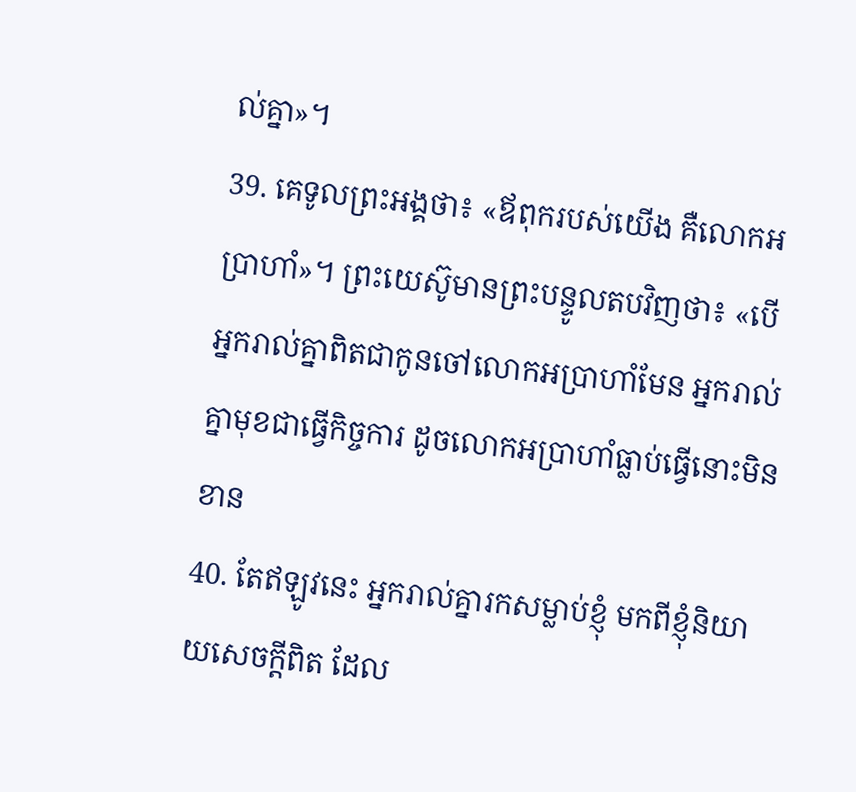ល់គ្នា»។
39. គេទូលព្រះអង្គថា៖ «ឪពុករបស់យើង គឺលោកអប្រាហាំ»។ ព្រះយេស៊ូមានព្រះបន្ទូលតបវិញថា៖ «បើអ្នករាល់គ្នាពិតជាកូនចៅលោកអប្រាហាំមែន អ្នករាល់គ្នាមុខជាធ្វើកិច្ចការ ដូចលោកអប្រាហាំធ្លាប់ធ្វើនោះមិនខាន
40. តែឥឡូវនេះ អ្នករាល់គ្នារកសម្លាប់ខ្ញុំ មកពីខ្ញុំនិយាយសេចក្ដីពិត ដែល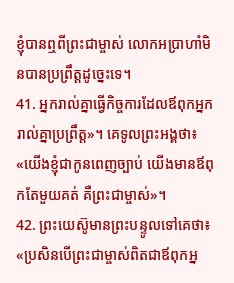ខ្ញុំបានឮពីព្រះជាម្ចាស់ លោកអប្រាហាំមិនបានប្រព្រឹត្តដូច្នេះទេ។
41. អ្នករាល់គ្នាធ្វើកិច្ចការដែលឪពុកអ្នករាល់គ្នាប្រព្រឹត្ត»។ គេទូលព្រះអង្គថា៖ «យើងខ្ញុំជាកូនពេញច្បាប់ យើងមានឪពុកតែមួយគត់ គឺព្រះជាម្ចាស់»។
42. ព្រះយេស៊ូមានព្រះបន្ទូលទៅគេថា៖ «ប្រសិនបើព្រះជាម្ចាស់ពិតជាឪពុកអ្ន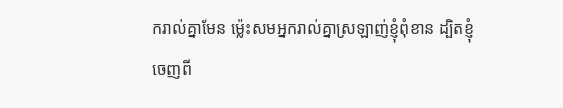ករាល់គ្នាមែន ម៉្លេះសមអ្នករាល់គ្នាស្រឡាញ់ខ្ញុំពុំខាន ដ្បិតខ្ញុំចេញពី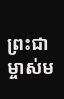ព្រះជាម្ចាស់ម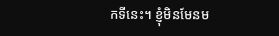កទីនេះ។ ខ្ញុំមិនមែនម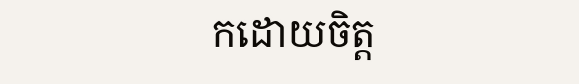កដោយចិត្ត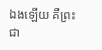ឯងឡើយ គឺព្រះជា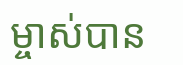ម្ចាស់បាន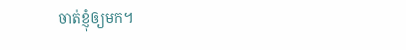ចាត់ខ្ញុំឲ្យមក។